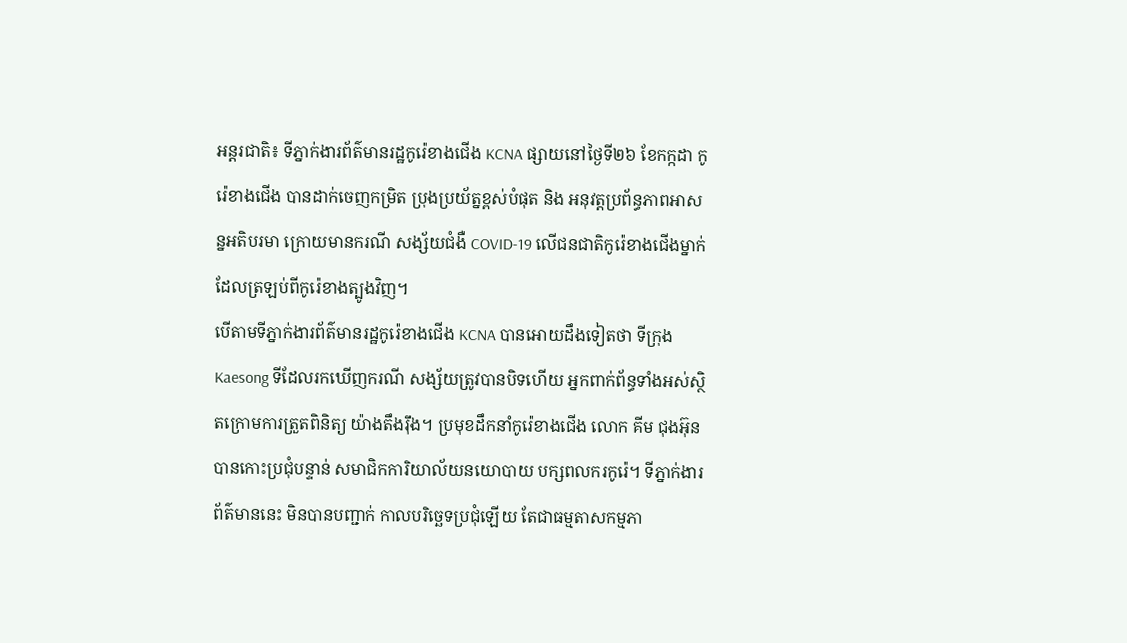អន្តរជាតិ៖ ទីភ្នាក់ងារព័ត៌មានរដ្ឋកូរ៉េខាងជើង KCNA ផ្សាយនៅថ្ងៃទី២៦ ខែកក្កដា កូរ៉េខាងជើង បានដាក់ចេញកម្រិត ប្រុងប្រយ័ត្នខ្ពស់បំផុត និង អនុវត្តប្រព័ន្ធភាពអាសន្នអតិបរមា ក្រោយមានករណី សង្ស័យជំងឺ COVID-19 លើជនជាតិកូរ៉េខាងជើងម្នាក់ ដែលត្រឡប់ពីកូរ៉េខាងត្បូងវិញ។
បើតាមទីភ្នាក់ងារព័ត៌មានរដ្ឋកូរ៉េខាងជើង KCNA បានអោយដឹងទៀតថា ទីក្រុង Kaesong ទីដែលរកឃើញករណី សង្ស័យត្រូវបានបិទហើយ អ្នកពាក់ព័ន្ធទាំងអស់ស្ថិតក្រោមការត្រួតពិនិត្យ យ៉ាងតឹងរ៉ឹង។ ប្រមុខដឹកនាំកូរ៉េខាងជើង លោក គីម ជុងអ៊ុន បានកោះប្រជុំបន្ទាន់ សមាជិកការិយាល័យនយោបាយ បក្សពលករកូរ៉េ។ ទីភ្នាក់ងារព័ត៌មាននេះ មិនបានបញ្ជាក់ កាលបរិច្ឆេទប្រជុំឡើយ តែជាធម្មតាសកម្មភា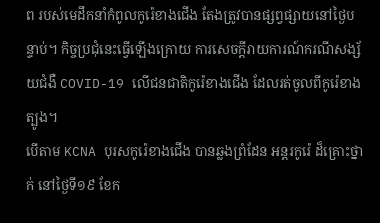ព របស់មេដឹកនាំកំពូលកូរ៉េខាងជើង តែងត្រូវបានផ្សព្វផ្សាយនៅថ្ងៃបន្ទាប់។ កិច្ចប្រជុំនេះធ្វើឡើងក្រោយ ការសេចក្ដីរាយការណ៍ករណីសង្ស័យជំងឺ COVID-19 លើជនជាតិកូរ៉េខាងជើង ដែលរត់ចូលពីកូរ៉េខាងត្បូង។
បើតាម KCNA បុរសកូរ៉េខាងជើង បានឆ្លងព្រំដែន អន្តរកូរ៉េ ដ៏គ្រោះថ្នាក់ នៅថ្ងៃទី១៩ ខែក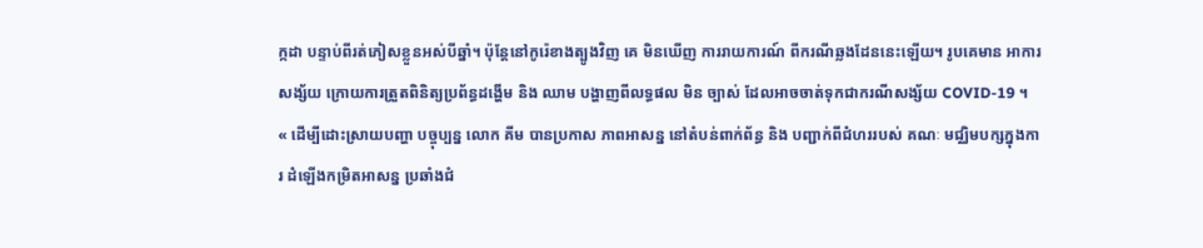ក្កដា បន្ទាប់ពីរត់ភៀសខ្លួនអស់បីឆ្នាំ។ ប៉ុន្តែនៅកូរ៉េខាងត្បូងវិញ គេ មិនឃើញ ការរាយការណ៍ ពីករណីឆ្លងដែននេះឡើយ។ រូបគេមាន អាការសង្ស័យ ក្រោយការត្រួតពិនិត្យប្រព័ន្ធដង្ហើម និង ឈាម បង្ហាញពីលទ្ធផល មិន ច្បាស់ ដែលអាចចាត់ទុកជាករណីសង្ស័យ COVID-19 ។
« ដើម្បីដោះស្រាយបញ្ហា បច្ចុប្បន្ន លោក គីម បានប្រកាស ភាពអាសន្ន នៅតំបន់ពាក់ព័ន្ធ និង បញ្ជាក់ពីជំហររបស់ គណៈ មជ្ឈិមបក្សក្នុងការ ដំឡើងកម្រិតអាសន្ន ប្រឆាំងជំ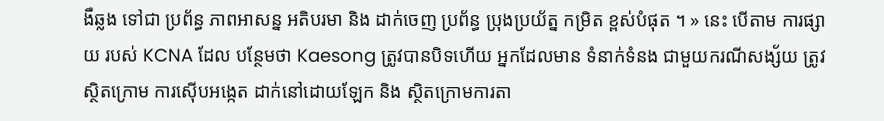ងឺឆ្លង ទៅជា ប្រព័ន្ធ ភាពអាសន្ន អតិបរមា និង ដាក់ចេញ ប្រព័ន្ធ ប្រុងប្រយ័ត្ន កម្រិត ខ្ពស់បំផុត ។ » នេះ បើតាម ការផ្សាយ របស់ KCNA ដែល បន្ថែមថា Kaesong ត្រូវបានបិទហើយ អ្នកដែលមាន ទំនាក់ទំនង ជាមួយករណីសង្ស័យ ត្រូវស្ថិតក្រោម ការស៊ើបអង្កេត ដាក់នៅដោយឡែក និង ស្ថិតក្រោមការតា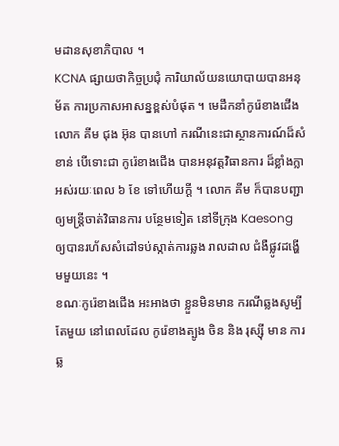មដានសុខាភិបាល ។
KCNA ផ្សាយថាកិច្ចប្រជុំ ការិយាល័យនយោបាយបានអនុម័ត ការប្រកាសអាសន្នខ្ពស់បំផុត ។ មេដឹកនាំកូរ៉េខាងជើង លោក គីម ជុង អ៊ុន បានហៅ ករណីនេះជាស្ថានការណ៍ដ៏សំខាន់ បើទោះជា កូរ៉េខាងជើង បានអនុវត្តវិធានការ ដ៏ខ្លាំងក្លាអស់រយៈពេល ៦ ខែ ទៅហើយក្ដី ។ លោក គីម ក៏បានបញ្ជាឲ្យមន្ត្រីចាត់វិធានការ បន្ថែមទៀត នៅទីក្រុង Kaesong ឲ្យបានរហ័សសំដៅទប់ស្កាត់ការឆ្លង រាលដាល ជំងឺផ្លូវដង្ហើមមួយនេះ ។
ខណៈកូរ៉េខាងជើង អះអាងថា ខ្លួនមិនមាន ករណីឆ្លងសូម្បី តែមួយ នៅពេលដែល កូរ៉េខាងត្បូង ចិន និង រុស្ស៊ី មាន ការឆ្ល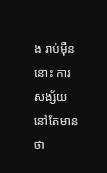ង រាប់ម៉ឺន នោះ ការសង្ស័យនៅតែមានថា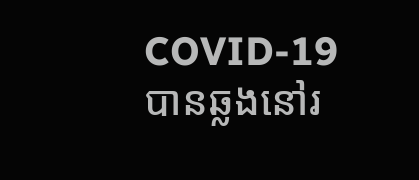COVID-19 បានឆ្លងនៅរ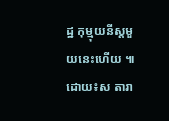ដ្ឋ កុម្មុយនីស្តមួយនេះហើយ ៕ដោយ៖ស តារា